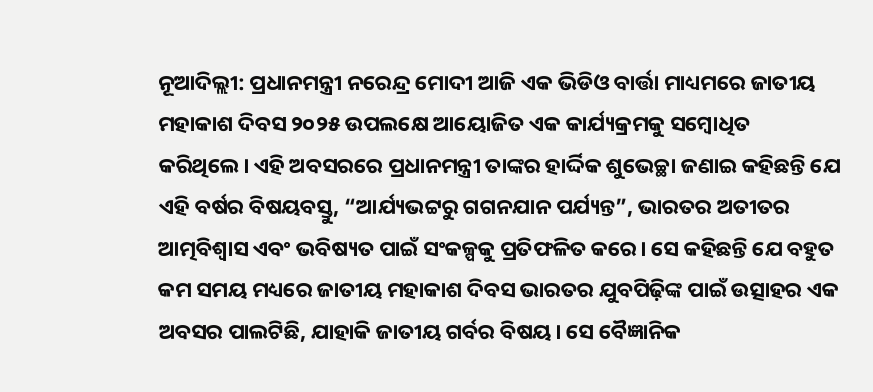ନୂଆଦିଲ୍ଲୀ: ପ୍ରଧାନମନ୍ତ୍ରୀ ନରେନ୍ଦ୍ର ମୋଦୀ ଆଜି ଏକ ଭିଡିଓ ବାର୍ତ୍ତା ମାଧ୍ୟମରେ ଜାତୀୟ ମହାକାଶ ଦିବସ ୨୦୨୫ ଉପଲକ୍ଷେ ଆୟୋଜିତ ଏକ କାର୍ଯ୍ୟକ୍ରମକୁ ସମ୍ବୋଧିତ କରିଥିଲେ। ଏହି ଅବସରରେ ପ୍ରଧାନମନ୍ତ୍ରୀ ତାଙ୍କର ହାର୍ଦ୍ଦିକ ଶୁଭେଚ୍ଛା ଜଣାଇ କହିଛନ୍ତି ଯେ ଏହି ବର୍ଷର ବିଷୟବସ୍ତୁ, “ଆର୍ଯ୍ୟଭଟ୍ଟରୁ ଗଗନଯାନ ପର୍ଯ୍ୟନ୍ତ”, ଭାରତର ଅତୀତର ଆତ୍ମବିଶ୍ୱାସ ଏବଂ ଭବିଷ୍ୟତ ପାଇଁ ସଂକଳ୍ପକୁ ପ୍ରତିଫଳିତ କରେ। ସେ କହିଛନ୍ତି ଯେ ବହୁତ କମ ସମୟ ମଧ୍ୟରେ ଜାତୀୟ ମହାକାଶ ଦିବସ ଭାରତର ଯୁବପିଢ଼ିଙ୍କ ପାଇଁ ଉତ୍ସାହର ଏକ ଅବସର ପାଲଟିଛି, ଯାହାକି ଜାତୀୟ ଗର୍ବର ବିଷୟ। ସେ ବୈଜ୍ଞାନିକ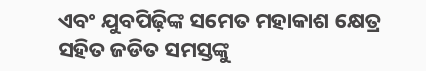ଏବଂ ଯୁବପିଢ଼ିଙ୍କ ସମେତ ମହାକାଶ କ୍ଷେତ୍ର ସହିତ ଜଡିତ ସମସ୍ତଙ୍କୁ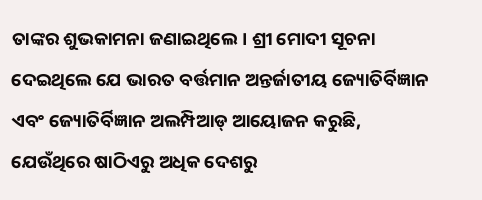ତାଙ୍କର ଶୁଭକାମନା ଜଣାଇଥିଲେ। ଶ୍ରୀ ମୋଦୀ ସୂଚନା ଦେଇଥିଲେ ଯେ ଭାରତ ବର୍ତ୍ତମାନ ଅନ୍ତର୍ଜାତୀୟ ଜ୍ୟୋତିର୍ବିଜ୍ଞାନ ଏବଂ ଜ୍ୟୋତିର୍ବିଜ୍ଞାନ ଅଲମ୍ପିଆଡ୍ ଆୟୋଜନ କରୁଛି, ଯେଉଁଥିରେ ଷାଠିଏରୁ ଅଧିକ ଦେଶରୁ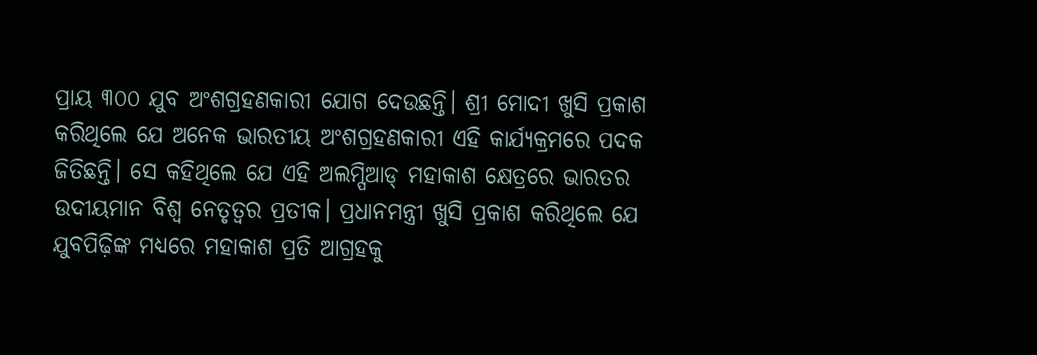ପ୍ରାୟ ୩୦୦ ଯୁବ ଅଂଶଗ୍ରହଣକାରୀ ଯୋଗ ଦେଉଛନ୍ତି। ଶ୍ରୀ ମୋଦୀ ଖୁସି ପ୍ରକାଶ କରିଥିଲେ ଯେ ଅନେକ ଭାରତୀୟ ଅଂଶଗ୍ରହଣକାରୀ ଏହି କାର୍ଯ୍ୟକ୍ରମରେ ପଦକ ଜିତିଛନ୍ତି। ସେ କହିଥିଲେ ଯେ ଏହି ଅଲମ୍ପିଆଡ୍ ମହାକାଶ କ୍ଷେତ୍ରରେ ଭାରତର ଉଦୀୟମାନ ବିଶ୍ୱ ନେତୃତ୍ୱର ପ୍ରତୀକ। ପ୍ରଧାନମନ୍ତ୍ରୀ ଖୁସି ପ୍ରକାଶ କରିଥିଲେ ଯେ ଯୁବପିଢ଼ିଙ୍କ ମଧ୍ୟରେ ମହାକାଶ ପ୍ରତି ଆଗ୍ରହକୁ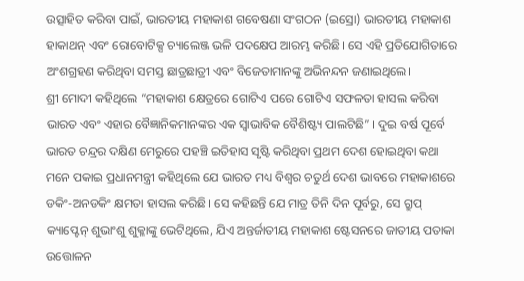ଉତ୍ସାହିତ କରିବା ପାଇଁ, ଭାରତୀୟ ମହାକାଶ ଗବେଷଣା ସଂଗଠନ (ଇସ୍ରୋ) ଭାରତୀୟ ମହାକାଶ ହାକାଥନ୍ ଏବଂ ରୋବୋଟିକ୍ସ ଚ୍ୟାଲେଞ୍ଜ ଭଳି ପଦକ୍ଷେପ ଆରମ୍ଭ କରିଛି। ସେ ଏହି ପ୍ରତିଯୋଗିତାରେ ଅଂଶଗ୍ରହଣ କରିଥିବା ସମସ୍ତ ଛାତ୍ରଛାତ୍ରୀ ଏବଂ ବିଜେତାମାନଙ୍କୁ ଅଭିନନ୍ଦନ ଜଣାଇଥିଲେ।
ଶ୍ରୀ ମୋଦୀ କହିଥିଲେ “ମହାକାଶ କ୍ଷେତ୍ରରେ ଗୋଟିଏ ପରେ ଗୋଟିଏ ସଫଳତା ହାସଲ କରିବା ଭାରତ ଏବଂ ଏହାର ବୈଜ୍ଞାନିକମାନଙ୍କର ଏକ ସ୍ୱାଭାବିକ ବୈଶିଷ୍ଟ୍ୟ ପାଲଟିଛି” । ଦୁଇ ବର୍ଷ ପୂର୍ବେ ଭାରତ ଚନ୍ଦ୍ରର ଦକ୍ଷିଣ ମେରୁରେ ପହଞ୍ଚି ଇତିହାସ ସୃଷ୍ଟି କରିଥିବା ପ୍ରଥମ ଦେଶ ହୋଇଥିବା କଥା ମନେ ପକାଇ ପ୍ରଧାନମନ୍ତ୍ରୀ କହିଥିଲେ ଯେ ଭାରତ ମଧ୍ୟ ବିଶ୍ୱର ଚତୁର୍ଥ ଦେଶ ଭାବରେ ମହାକାଶରେ ଡକିଂ-ଅନଡକିଂ କ୍ଷମତା ହାସଲ କରିଛି। ସେ କହିଛନ୍ତି ଯେ ମାତ୍ର ତିନି ଦିନ ପୂର୍ବରୁ, ସେ ଗ୍ରୁପ୍ କ୍ୟାପ୍ଟେନ୍ ଶୁଭାଂଶୁ ଶୁକ୍ଳାଙ୍କୁ ଭେଟିଥିଲେ, ଯିଏ ଅନ୍ତର୍ଜାତୀୟ ମହାକାଶ ଷ୍ଟେସନରେ ଜାତୀୟ ପତାକା ଉତ୍ତୋଳନ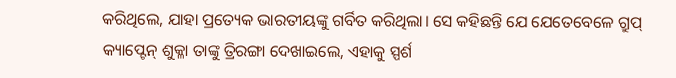କରିଥିଲେ, ଯାହା ପ୍ରତ୍ୟେକ ଭାରତୀୟଙ୍କୁ ଗର୍ବିତ କରିଥିଲା। ସେ କହିଛନ୍ତି ଯେ ଯେତେବେଳେ ଗ୍ରୁପ୍ କ୍ୟାପ୍ଟେନ୍ ଶୁକ୍ଳା ତାଙ୍କୁ ତ୍ରିରଙ୍ଗା ଦେଖାଇଲେ, ଏହାକୁ ସ୍ପର୍ଶ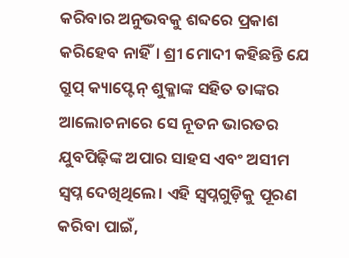କରିବାର ଅନୁଭବକୁ ଶବ୍ଦରେ ପ୍ରକାଶ କରିହେବ ନାହିଁ। ଶ୍ରୀ ମୋଦୀ କହିଛନ୍ତି ଯେ ଗ୍ରୁପ୍ କ୍ୟାପ୍ଟେନ୍ ଶୁକ୍ଳାଙ୍କ ସହିତ ତାଙ୍କର ଆଲୋଚନାରେ ସେ ନୂତନ ଭାରତର ଯୁବପିଢ଼ିଙ୍କ ଅପାର ସାହସ ଏବଂ ଅସୀମ ସ୍ୱପ୍ନ ଦେଖିଥିଲେ। ଏହି ସ୍ୱପ୍ନଗୁଡ଼ିକୁ ପୂରଣ କରିବା ପାଇଁ,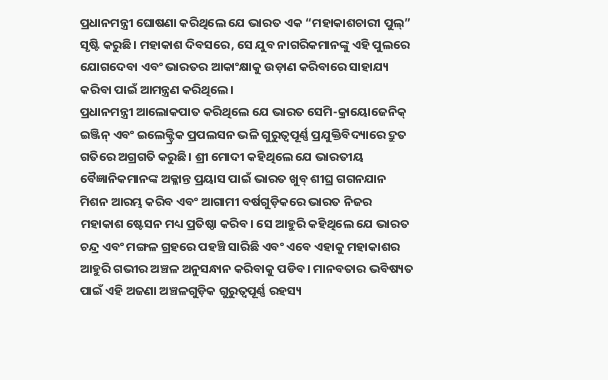ପ୍ରଧାନମନ୍ତ୍ରୀ ଘୋଷଣା କରିଥିଲେ ଯେ ଭାରତ ଏକ “ମହାକାଶଚାରୀ ପୁଲ୍” ସୃଷ୍ଟି କରୁଛି। ମହାକାଶ ଦିବସରେ, ସେ ଯୁବ ନାଗରିକମାନଙ୍କୁ ଏହି ପୁଲରେ ଯୋଗଦେବା ଏବଂ ଭାରତର ଆକାଂକ୍ଷାକୁ ଉଡ଼ାଣ କରିବାରେ ସାହାଯ୍ୟ କରିବା ପାଇଁ ଆମନ୍ତ୍ରଣ କରିଥିଲେ।
ପ୍ରଧାନମନ୍ତ୍ରୀ ଆଲୋକପାତ କରିଥିଲେ ଯେ ଭାରତ ସେମି-କ୍ରାୟୋଜେନିକ୍ ଇଞ୍ଜିନ୍ ଏବଂ ଇଲେକ୍ଟ୍ରିକ ପ୍ରପଲସନ ଭଳି ଗୁରୁତ୍ୱପୂର୍ଣ୍ଣ ପ୍ରଯୁକ୍ତିବିଦ୍ୟାରେ ଦ୍ରୁତ ଗତିରେ ଅଗ୍ରଗତି କରୁଛି। ଶ୍ରୀ ମୋଦୀ କହିଥିଲେ ଯେ ଭାରତୀୟ ବୈଜ୍ଞାନିକମାନଙ୍କ ଅକ୍ଳାନ୍ତ ପ୍ରୟାସ ପାଇଁ ଭାରତ ଖୁବ୍ ଶୀଘ୍ର ଗଗନଯାନ ମିଶନ ଆରମ୍ଭ କରିବ ଏବଂ ଆଗାମୀ ବର୍ଷଗୁଡ଼ିକରେ ଭାରତ ନିଜର ମହାକାଶ ଷ୍ଟେସନ ମଧ୍ୟ ପ୍ରତିଷ୍ଠା କରିବ। ସେ ଆହୁରି କହିଥିଲେ ଯେ ଭାରତ ଚନ୍ଦ୍ର ଏବଂ ମଙ୍ଗଳ ଗ୍ରହରେ ପହଞ୍ଚି ସାରିଛି ଏବଂ ଏବେ ଏହାକୁ ମହାକାଶର ଆହୁରି ଗଭୀର ଅଞ୍ଚଳ ଅନୁସନ୍ଧାନ କରିବାକୁ ପଡିବ। ମାନବତାର ଭବିଷ୍ୟତ ପାଇଁ ଏହି ଅଜଣା ଅଞ୍ଚଳଗୁଡ଼ିକ ଗୁରୁତ୍ୱପୂର୍ଣ୍ଣ ରହସ୍ୟ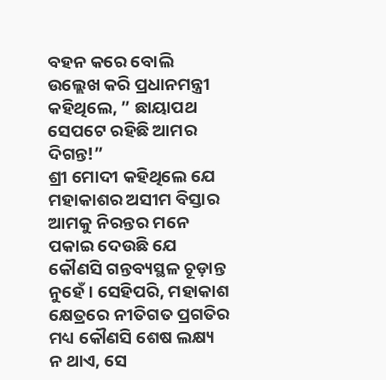ବହନ କରେ ବୋଲି ଉଲ୍ଲେଖ କରି ପ୍ରଧାନମନ୍ତ୍ରୀ କହିଥିଲେ, ” ଛାୟାପଥ ସେପଟେ ରହିଛି ଆମର ଦିଗନ୍ତ!”
ଶ୍ରୀ ମୋଦୀ କହିଥିଲେ ଯେ ମହାକାଶର ଅସୀମ ବିସ୍ତାର ଆମକୁ ନିରନ୍ତର ମନେ ପକାଇ ଦେଉଛି ଯେ କୌଣସି ଗନ୍ତବ୍ୟସ୍ଥଳ ଚୂଡ଼ାନ୍ତ ନୁହେଁ। ସେହିପରି, ମହାକାଶ କ୍ଷେତ୍ରରେ ନୀତିଗତ ପ୍ରଗତିର ମଧ୍ୟ କୌଣସି ଶେଷ ଲକ୍ଷ୍ୟ ନ ଥାଏ, ସେ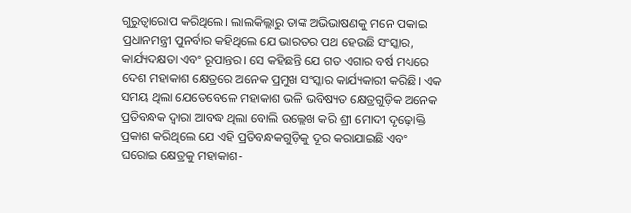ଗୁରୁତ୍ୱାରୋପ କରିଥିଲେ। ଲାଲକିଲ୍ଲାରୁ ତାଙ୍କ ଅଭିଭାଷଣକୁ ମନେ ପକାଇ ପ୍ରଧାନମନ୍ତ୍ରୀ ପୁନର୍ବାର କହିଥିଲେ ଯେ ଭାରତର ପଥ ହେଉଛି ସଂସ୍କାର, କାର୍ଯ୍ୟଦକ୍ଷତା ଏବଂ ରୂପାନ୍ତର। ସେ କହିଛନ୍ତି ଯେ ଗତ ଏଗାର ବର୍ଷ ମଧ୍ୟରେ ଦେଶ ମହାକାଶ କ୍ଷେତ୍ରରେ ଅନେକ ପ୍ରମୁଖ ସଂସ୍କାର କାର୍ଯ୍ୟକାରୀ କରିଛି। ଏକ ସମୟ ଥିଲା ଯେତେବେଳେ ମହାକାଶ ଭଳି ଭବିଷ୍ୟତ କ୍ଷେତ୍ରଗୁଡ଼ିକ ଅନେକ ପ୍ରତିବନ୍ଧକ ଦ୍ୱାରା ଆବଦ୍ଧ ଥିଲା ବୋଲି ଉଲ୍ଲେଖ କରି ଶ୍ରୀ ମୋଦୀ ଦୃଢ଼ୋକ୍ତି ପ୍ରକାଶ କରିଥିଲେ ଯେ ଏହି ପ୍ରତିବନ୍ଧକଗୁଡ଼ିକୁ ଦୂର କରାଯାଇଛି ଏବଂ ଘରୋଇ କ୍ଷେତ୍ରକୁ ମହାକାଶ-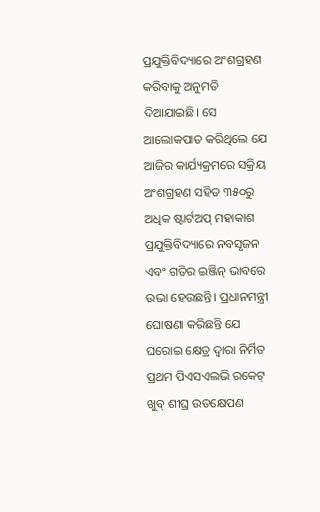ପ୍ରଯୁକ୍ତିବିଦ୍ୟାରେ ଅଂଶଗ୍ରହଣ କରିବାକୁ ଅନୁମତି ଦିଆଯାଇଛି। ସେ ଆଲୋକପାତ କରିଥିଲେ ଯେ ଆଜିର କାର୍ଯ୍ୟକ୍ରମରେ ସକ୍ରିୟ ଅଂଶଗ୍ରହଣ ସହିତ ୩୫୦ରୁ ଅଧିକ ଷ୍ଟାର୍ଟଅପ୍ ମହାକାଶ ପ୍ରଯୁକ୍ତିବିଦ୍ୟାରେ ନବସୃଜନ ଏବଂ ଗତିର ଇଞ୍ଜିନ୍ ଭାବରେ ଉଭା ହେଉଛନ୍ତି। ପ୍ରଧାନମନ୍ତ୍ରୀ ଘୋଷଣା କରିଛନ୍ତି ଯେ ଘରୋଇ କ୍ଷେତ୍ର ଦ୍ୱାରା ନିର୍ମିତ ପ୍ରଥମ ପିଏସଏଲଭି ରକେଟ୍ ଖୁବ୍ ଶୀଘ୍ର ଉତକ୍ଷେପଣ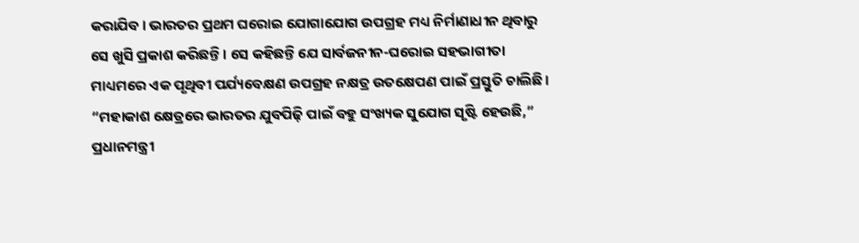କରାଯିବ। ଭାରତର ପ୍ରଥମ ଘରୋଇ ଯୋଗାଯୋଗ ଉପଗ୍ରହ ମଧ୍ୟ ନିର୍ମାଣାଧୀନ ଥିବାରୁ ସେ ଖୁସି ପ୍ରକାଶ କରିଛନ୍ତି। ସେ କହିଛନ୍ତି ଯେ ସାର୍ବଜନୀନ-ଘରୋଇ ସହଭାଗୀତା ମାଧ୍ୟମରେ ଏକ ପୃଥିବୀ ପର୍ଯ୍ୟବେକ୍ଷଣ ଉପଗ୍ରହ ନକ୍ଷତ୍ର ଉତକ୍ଷେପଣ ପାଇଁ ପ୍ରସ୍ତୁତି ଚାଲିଛି। “ମହାକାଶ କ୍ଷେତ୍ରରେ ଭାରତର ଯୁବପିଢ଼ି ପାଇଁ ବହୁ ସଂଖ୍ୟକ ସୁଯୋଗ ସୃଷ୍ଟି ହେଉଛି,” ପ୍ରଧାନମନ୍ତ୍ରୀ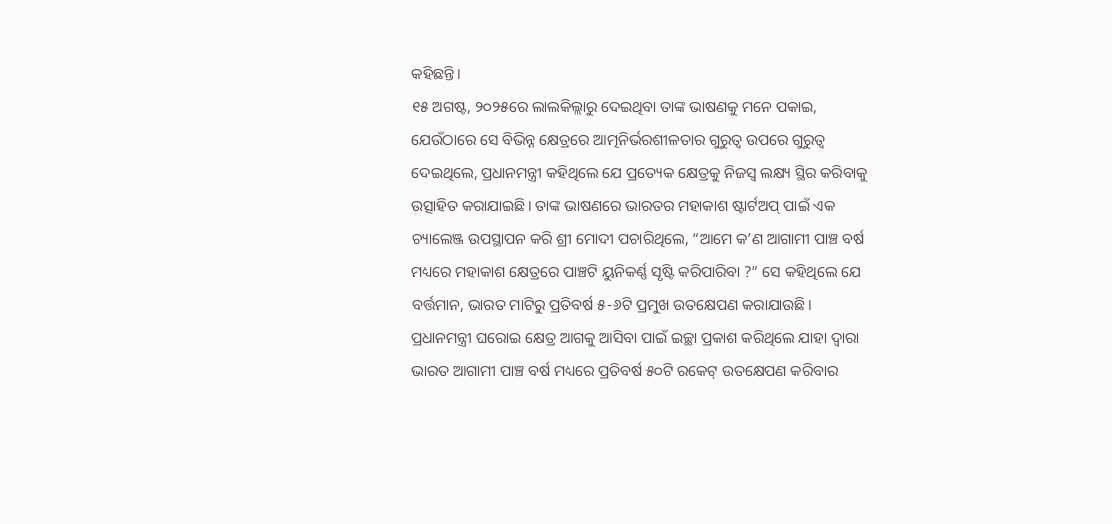କହିଛନ୍ତି।
୧୫ ଅଗଷ୍ଟ, ୨୦୨୫ରେ ଲାଲକିଲ୍ଲାରୁ ଦେଇଥିବା ତାଙ୍କ ଭାଷଣକୁ ମନେ ପକାଇ, ଯେଉଁଠାରେ ସେ ବିଭିନ୍ନ କ୍ଷେତ୍ରରେ ଆତ୍ମନିର୍ଭରଶୀଳତାର ଗୁରୁତ୍ୱ ଉପରେ ଗୁରୁତ୍ୱ ଦେଇଥିଲେ, ପ୍ରଧାନମନ୍ତ୍ରୀ କହିଥିଲେ ଯେ ପ୍ରତ୍ୟେକ କ୍ଷେତ୍ରକୁ ନିଜସ୍ୱ ଲକ୍ଷ୍ୟ ସ୍ଥିର କରିବାକୁ ଉତ୍ସାହିତ କରାଯାଇଛି। ତାଙ୍କ ଭାଷଣରେ ଭାରତର ମହାକାଶ ଷ୍ଟାର୍ଟଅପ୍ ପାଇଁ ଏକ ଚ୍ୟାଲେଞ୍ଜ ଉପସ୍ଥାପନ କରି ଶ୍ରୀ ମୋଦୀ ପଚାରିଥିଲେ, “ଆମେ କ’ଣ ଆଗାମୀ ପାଞ୍ଚ ବର୍ଷ ମଧ୍ୟରେ ମହାକାଶ କ୍ଷେତ୍ରରେ ପାଞ୍ଚଟି ୟୁନିକର୍ଣ୍ଣ ସୃଷ୍ଟି କରିପାରିବା ?” ସେ କହିଥିଲେ ଯେ ବର୍ତ୍ତମାନ, ଭାରତ ମାଟିରୁ ପ୍ରତିବର୍ଷ ୫-୬ଟି ପ୍ରମୁଖ ଉତକ୍ଷେପଣ କରାଯାଉଛି। ପ୍ରଧାନମନ୍ତ୍ରୀ ଘରୋଇ କ୍ଷେତ୍ର ଆଗକୁ ଆସିବା ପାଇଁ ଇଚ୍ଛା ପ୍ରକାଶ କରିଥିଲେ ଯାହା ଦ୍ୱାରା ଭାରତ ଆଗାମୀ ପାଞ୍ଚ ବର୍ଷ ମଧ୍ୟରେ ପ୍ରତିବର୍ଷ ୫୦ଟି ରକେଟ୍ ଉତକ୍ଷେପଣ କରିବାର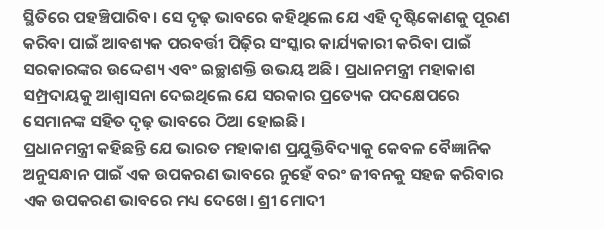ସ୍ଥିତିରେ ପହଞ୍ଚିପାରିବ। ସେ ଦୃଢ଼ ଭାବରେ କହିଥିଲେ ଯେ ଏହି ଦୃଷ୍ଟିକୋଣକୁ ପୂରଣ କରିବା ପାଇଁ ଆବଶ୍ୟକ ପରବର୍ତ୍ତୀ ପିଢ଼ିର ସଂସ୍କାର କାର୍ଯ୍ୟକାରୀ କରିବା ପାଇଁ ସରକାରଙ୍କର ଉଦ୍ଦେଶ୍ୟ ଏବଂ ଇଚ୍ଛାଶକ୍ତି ଉଭୟ ଅଛି। ପ୍ରଧାନମନ୍ତ୍ରୀ ମହାକାଶ ସମ୍ପ୍ରଦାୟକୁ ଆଶ୍ୱାସନା ଦେଇଥିଲେ ଯେ ସରକାର ପ୍ରତ୍ୟେକ ପଦକ୍ଷେପରେ ସେମାନଙ୍କ ସହିତ ଦୃଢ଼ ଭାବରେ ଠିଆ ହୋଇଛି।
ପ୍ରଧାନମନ୍ତ୍ରୀ କହିଛନ୍ତି ଯେ ଭାରତ ମହାକାଶ ପ୍ରଯୁକ୍ତିବିଦ୍ୟାକୁ କେବଳ ବୈଜ୍ଞାନିକ ଅନୁସନ୍ଧାନ ପାଇଁ ଏକ ଉପକରଣ ଭାବରେ ନୁହେଁ ବରଂ ଜୀବନକୁ ସହଜ କରିବାର ଏକ ଉପକରଣ ଭାବରେ ମଧ୍ୟ ଦେଖେ। ଶ୍ରୀ ମୋଦୀ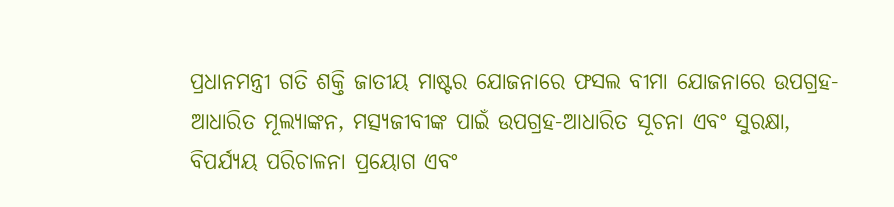ପ୍ରଧାନମନ୍ତ୍ରୀ ଗତି ଶକ୍ତି ଜାତୀୟ ମାଷ୍ଟର ଯୋଜନାରେ ଫସଲ ବୀମା ଯୋଜନାରେ ଉପଗ୍ରହ-ଆଧାରିତ ମୂଲ୍ୟାଙ୍କନ, ମତ୍ସ୍ୟଜୀବୀଙ୍କ ପାଇଁ ଉପଗ୍ରହ-ଆଧାରିତ ସୂଚନା ଏବଂ ସୁରକ୍ଷା, ବିପର୍ଯ୍ୟୟ ପରିଚାଳନା ପ୍ରୟୋଗ ଏବଂ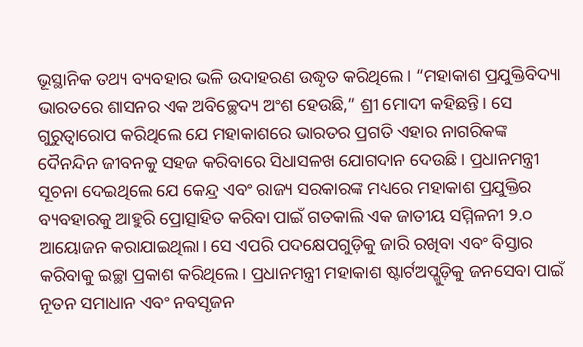ଭୂସ୍ଥାନିକ ତଥ୍ୟ ବ୍ୟବହାର ଭଳି ଉଦାହରଣ ଉଦ୍ଧୃତ କରିଥିଲେ। “ମହାକାଶ ପ୍ରଯୁକ୍ତିବିଦ୍ୟା ଭାରତରେ ଶାସନର ଏକ ଅବିଚ୍ଛେଦ୍ୟ ଅଂଶ ହେଉଛି,” ଶ୍ରୀ ମୋଦୀ କହିଛନ୍ତି। ସେ ଗୁରୁତ୍ୱାରୋପ କରିଥିଲେ ଯେ ମହାକାଶରେ ଭାରତର ପ୍ରଗତି ଏହାର ନାଗରିକଙ୍କ ଦୈନନ୍ଦିନ ଜୀବନକୁ ସହଜ କରିବାରେ ସିଧାସଳଖ ଯୋଗଦାନ ଦେଉଛି। ପ୍ରଧାନମନ୍ତ୍ରୀ ସୂଚନା ଦେଇଥିଲେ ଯେ କେନ୍ଦ୍ର ଏବଂ ରାଜ୍ୟ ସରକାରଙ୍କ ମଧ୍ୟରେ ମହାକାଶ ପ୍ରଯୁକ୍ତିର ବ୍ୟବହାରକୁ ଆହୁରି ପ୍ରୋତ୍ସାହିତ କରିବା ପାଇଁ ଗତକାଲି ଏକ ଜାତୀୟ ସମ୍ମିଳନୀ ୨.୦ ଆୟୋଜନ କରାଯାଇଥିଲା। ସେ ଏପରି ପଦକ୍ଷେପଗୁଡ଼ିକୁ ଜାରି ରଖିବା ଏବଂ ବିସ୍ତାର କରିବାକୁ ଇଚ୍ଛା ପ୍ରକାଶ କରିଥିଲେ। ପ୍ରଧାନମନ୍ତ୍ରୀ ମହାକାଶ ଷ୍ଟାର୍ଟଅପ୍ଗୁଡ଼ିକୁ ଜନସେବା ପାଇଁ ନୂତନ ସମାଧାନ ଏବଂ ନବସୃଜନ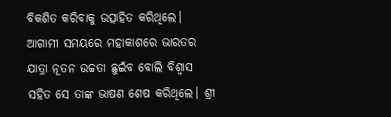ବିକଶିତ କରିବାକୁ ଉତ୍ସାହିତ କରିଥିଲେ। ଆଗାମୀ ସମୟରେ ମହାକାଶରେ ଭାରତର ଯାତ୍ରା ନୂତନ ଉଚ୍ଚତା ଛୁଇଁବ ବୋଲି ବିଶ୍ୱାସ ସହିତ ସେ ତାଙ୍କ ଭାଷଣ ଶେଷ କରିଥିଲେ। ଶ୍ରୀ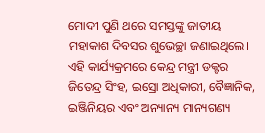ମୋଦୀ ପୁଣି ଥରେ ସମସ୍ତଙ୍କୁ ଜାତୀୟ ମହାକାଶ ଦିବସର ଶୁଭେଚ୍ଛା ଜଣାଇଥିଲେ।
ଏହି କାର୍ଯ୍ୟକ୍ରମରେ କେନ୍ଦ୍ର ମନ୍ତ୍ରୀ ଡକ୍ଟର ଜିତେନ୍ଦ୍ର ସିଂହ, ଇସ୍ରୋ ଅଧିକାରୀ, ବୈଜ୍ଞାନିକ, ଇଞ୍ଜିନିୟର ଏବଂ ଅନ୍ୟାନ୍ୟ ମାନ୍ୟଗଣ୍ୟ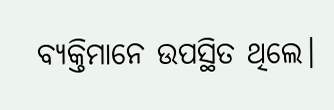ବ୍ୟକ୍ତିମାନେ ଉପସ୍ଥିତ ଥିଲେ।